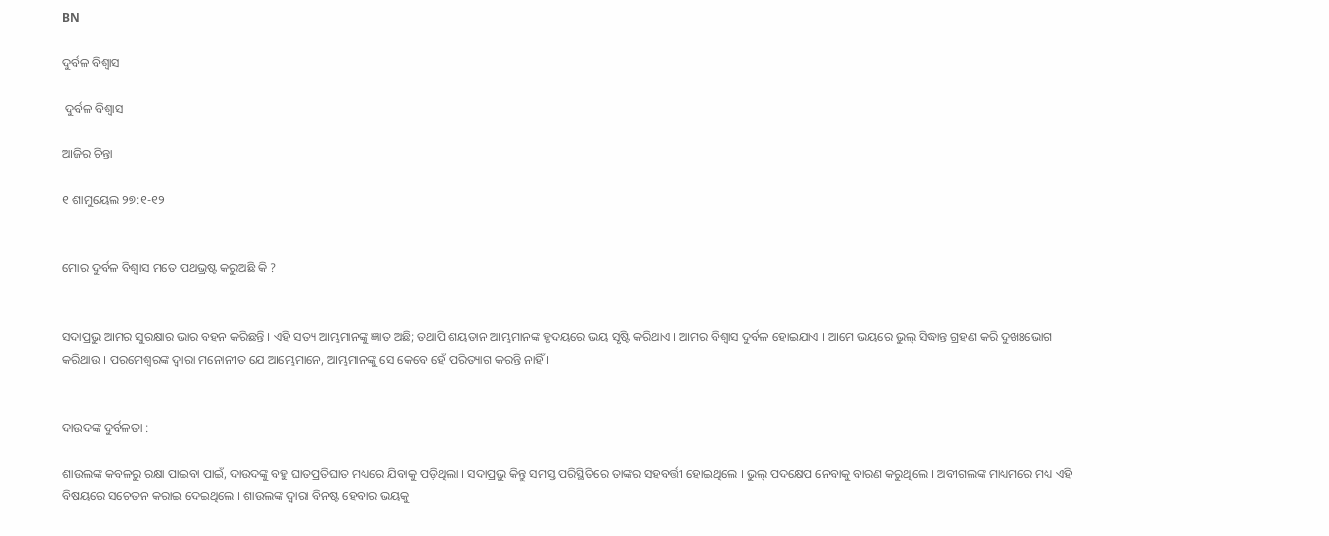BN

ଦୁର୍ବଳ ବିଶ୍ଵାସ

 ଦୁର୍ବଳ ବିଶ୍ଵାସ

ଆଜିର ଚିନ୍ତା

୧ ଶାମୁୟେଲ ୨୭:୧-୧୨


ମୋର ଦୁର୍ବଳ ବିଶ୍ଵାସ ମତେ ପଥଭ୍ରଷ୍ଟ କରୁଅଛି କି ?


ସଦାପ୍ରଭୁ ଆମର ସୁରକ୍ଷାର ଭାର ବହନ କରିଛନ୍ତି । ଏହି ସତ୍ୟ ଆମ୍ଭମାନଙ୍କୁ ଜ୍ଞାତ ଅଛି; ତଥାପି ଶୟତାନ ଆମ୍ଭମାନଙ୍କ ହୃଦୟରେ ଭୟ ସୃଷ୍ଟି କରିଥାଏ । ଆମର ବିଶ୍ବାସ ଦୁର୍ବଳ ହୋଇଯାଏ । ଆମେ ଭୟରେ ଭୁଲ୍ ସିଦ୍ଧାନ୍ତ ଗ୍ରହଣ କରି ଦୁଖଃଭୋଗ କରିଥାଉ । ପରମେଶ୍ବରଙ୍କ ଦ୍ଵାରା ମନୋନୀତ ଯେ ଆମ୍ଭେମାନେ, ଆମ୍ଭମାନଙ୍କୁ ସେ କେବେ ହେଁ ପରିତ୍ୟାଗ କରନ୍ତି ନାହିଁ ।


ଦାଉଦଙ୍କ ଦୁର୍ବଳତା :

ଶାଉଲଙ୍କ କବଳରୁ ରକ୍ଷା ପାଇବା ପାଇଁ, ଦାଉଦଙ୍କୁ ବହୁ ଘାତପ୍ରତିଘାତ ମଧ୍ୟରେ ଯିବାକୁ ପଡ଼ିଥିଲା । ସଦାପ୍ରଭୁ କିନ୍ତୁ ସମସ୍ତ ପରିସ୍ଥିତିରେ ତାଙ୍କର ସହବର୍ତ୍ତୀ ହୋଇଥିଲେ । ଭୁଲ୍ ପଦକ୍ଷେପ ନେବାକୁ ବାରଣ କରୁଥିଲେ । ଅବୀଗଲଙ୍କ ମାଧ୍ୟମରେ ମଧ୍ୟ ଏହି ବିଷୟରେ ସଚେତନ କରାଇ ଦେଇଥିଲେ । ଶାଉଲଙ୍କ ଦ୍ଵାରା ବିନଷ୍ଟ ହେବାର ଭୟକୁ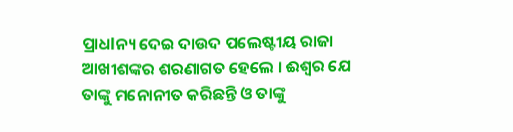ପ୍ରାଧlନ୍ୟ ଦେଇ ଦାଉଦ ପଲେଷ୍ଟୀୟ ରାଜା ଆଖୀଶଙ୍କର ଶରଣାଗତ ହେଲେ । ଈଶ୍ଵର ଯେ ତାଙ୍କୁ ମନୋନୀତ କରିଛନ୍ତି ଓ ତାଙ୍କୁ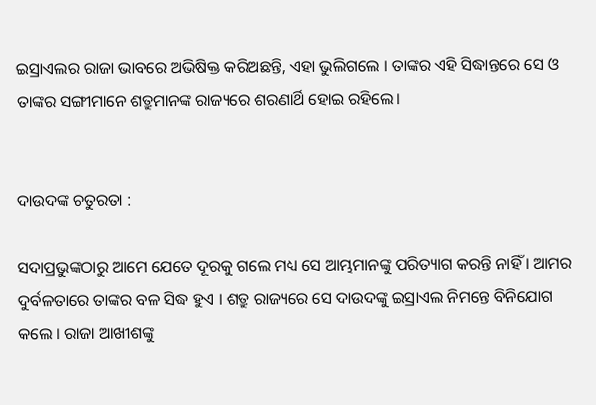ଇସ୍ରାଏଲର ରାଜା ଭାବରେ ଅଭିଷିକ୍ତ କରିଅଛନ୍ତି, ଏହା ଭୁଲିଗଲେ । ତାଙ୍କର ଏହି ସିଦ୍ଧାନ୍ତରେ ସେ ଓ ତାଙ୍କର ସଙ୍ଗୀମାନେ ଶତ୍ରୁମାନଙ୍କ ରାଜ୍ୟରେ ଶରଣାର୍ଥି ହୋଇ ରହିଲେ।


ଦାଉଦଙ୍କ ଚତୁରତା :

ସଦାପ୍ରଭୁଙ୍କଠାରୁ ଆମେ ଯେତେ ଦୂରକୁ ଗଲେ ମଧ୍ୟ ସେ ଆମ୍ଭମାନଙ୍କୁ ପରିତ୍ୟାଗ କରନ୍ତି ନାହିଁ । ଆମର ଦୁର୍ବଳତାରେ ତାଙ୍କର ବଳ ସିଦ୍ଧ ହୁଏ । ଶତ୍ରୁ ରାଜ୍ୟରେ ସେ ଦାଉଦଙ୍କୁ ଇସ୍ରାଏଲ ନିମନ୍ତେ ବିନିଯୋଗ କଲେ । ରାଜା ଆଖୀଶଙ୍କୁ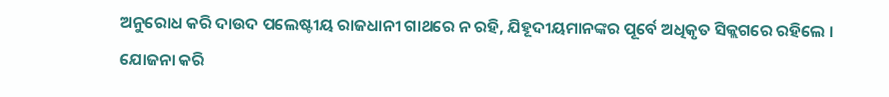ଅନୁରୋଧ କରି ଦାଉଦ ପଲେଷ୍ଟୀୟ ରାଜଧାନୀ ଗାଥରେ ନ ରହି, ଯିହୂଦୀୟମାନଙ୍କର ପୂର୍ବେ ଅଧିକୃତ ସିକ୍ଲଗରେ ରହିଲେ ।  ଯୋଜନା କରି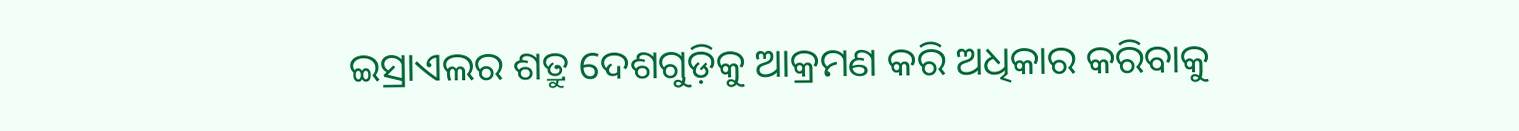ଇସ୍ରାଏଲର ଶତ୍ରୁ ଦେଶଗୁଡ଼ିକୁ ଆକ୍ରମଣ କରି ଅଧିକାର କରିବାକୁ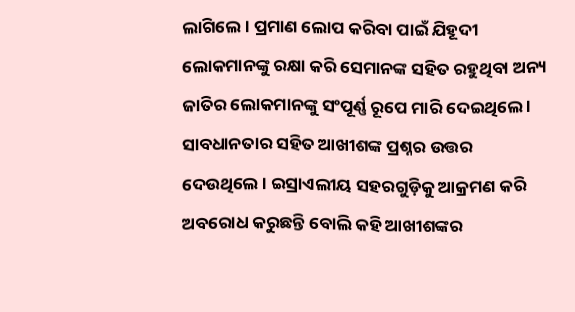ଲାଗିଲେ । ପ୍ରମାଣ ଲୋପ କରିବା ପାଇଁ ଯିହୂଦୀ ଲୋକମାନଙ୍କୁ ରକ୍ଷା କରି ସେମାନଙ୍କ ସହିତ ରହୁଥିବା ଅନ୍ୟ ଜାତିର ଲୋକମାନଙ୍କୁ ସଂପୂର୍ଣ୍ଣ ରୂପେ ମାରି ଦେଇଥିଲେ । ସାବଧାନତାର ସହିତ ଆଖୀଶଙ୍କ ପ୍ରଶ୍ନର ଉତ୍ତର ଦେଉଥିଲେ । ଇସ୍ରାଏଲୀୟ ସହରଗୁଡ଼ିକୁ ଆକ୍ରମଣ କରି ଅବରୋଧ କରୁଛନ୍ତି ବୋଲି କହି ଆଖୀଶଙ୍କର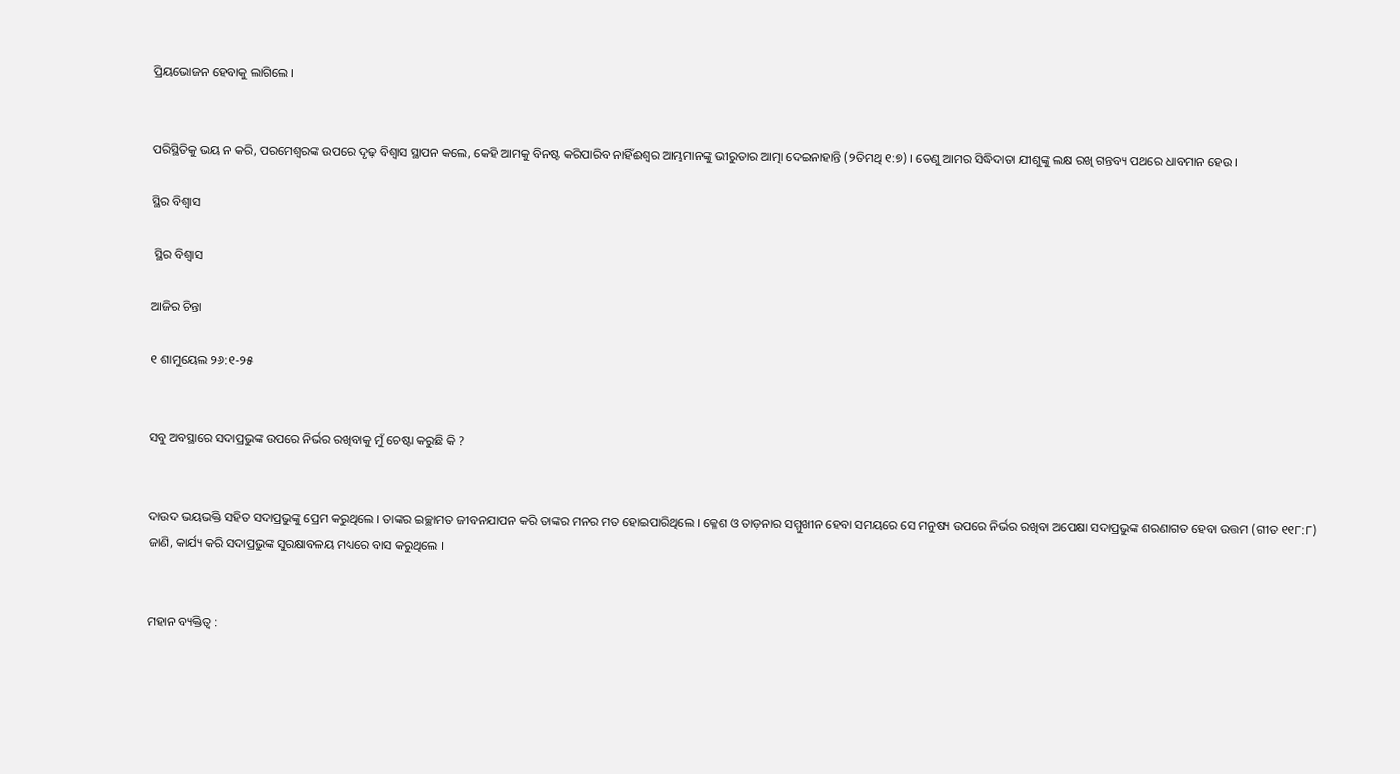ପ୍ରିୟଭୋଜନ ହେବାକୁ ଲାଗିଲେ ।


ପରିସ୍ଥିତିକୁ ଭୟ ନ କରି, ପରମେଶ୍ବରଙ୍କ ଉପରେ ଦୃଢ଼ ବିଶ୍ଵାସ ସ୍ଥାପନ କଲେ, କେହି ଆମକୁ ବିନଷ୍ଟ କରିପାରିବ ନାହିଁଈଶ୍ଵର ଆମ୍ଭମାନଙ୍କୁ ଭୀରୁତାର ଆତ୍ମା ଦେଇନାହାନ୍ତି (୨ତିମଥି ୧:୭) । ତେଣୁ ଆମର ସିଦ୍ଧିଦାତା ଯୀଶୁଙ୍କୁ ଲକ୍ଷ ରଖି ଗନ୍ତବ୍ୟ ପଥରେ ଧାବମାନ ହେଉ ।

ସ୍ଥିର ବିଶ୍ଵାସ

 ସ୍ଥିର ବିଶ୍ଵାସ

ଆଜିର ଚିନ୍ତା

୧ ଶାମୁୟେଲ ୨୬:୧-୨୫


ସବୁ ଅବସ୍ଥାରେ ସଦାପ୍ରଭୁଙ୍କ ଉପରେ ନିର୍ଭର ରଖିବାକୁ ମୁଁ ଚେଷ୍ଟା କରୁଛି କି ?


ଦାଉଦ ଭୟଭକ୍ତି ସହିତ ସଦାପ୍ରଭୁଙ୍କୁ ପ୍ରେମ କରୁଥିଲେ । ତାଙ୍କର ଇଚ୍ଛାମତ ଜୀବନଯାପନ କରି ତାଙ୍କର ମନର ମତ ହୋଇପାରିଥିଲେ । କ୍ଳେଶ ଓ ତାଡ଼ନାର ସମ୍ମୁଖୀନ ହେବା ସମୟରେ ସେ ମନୁଷ୍ୟ ଉପରେ ନିର୍ଭର ରଖିବା ଅପେକ୍ଷା ସଦାପ୍ରଭୁଙ୍କ ଶରଣାଗତ ହେବା ଉତ୍ତମ (ଗୀତ ୧୧୮:୮) ଜାଣି, କାର୍ଯ୍ୟ କରି ସଦାପ୍ରଭୁଙ୍କ ସୁରକ୍ଷାବଳୟ ମଧ୍ୟରେ ବାସ କରୁଥିଲେ ।


ମହାନ ବ୍ୟକ୍ତିତ୍ଵ :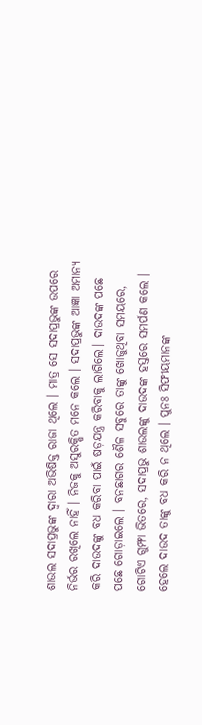ଶାଉଲ ସଦାପ୍ରଭୁଙ୍କ ଦ୍ଵାରା ଅଭିଷିକ୍ତ ରାଜା ଥିଲେ । ମାତ୍ର ସେ ସଦାପ୍ରଭୁଙ୍କ ଉପରେ ନିର୍ଭର ରଖିଲେ ନାହିଁ । ନିଜକୁ ଅସୁରକ୍ଷିତ ମନେ କଲେ । ସଦାପ୍ରଭୁଙ୍କ ଆଜ୍ଞା ଅମାନ୍ୟ କରି ଦାଉଦଙ୍କୁ ବଧ କରିବା ପାଇଁ ଷଡ଼ଯନ୍ତ୍ର କରିବାକୁ ଲାଗିଲେ। ଦାଉଦଙ୍କ ପଛେ ପଛେ ଗୋଡ଼ାଇଲେ । ବନଛାଗର ଶୈଳ ସବୁରେ ତାଙ୍କୁ ଖୋଜୁଥିବା ସମୟରେ, ଗୋଟିଏ ଗୁମ୍ଫା ଭିତରେ, ସଦାପ୍ରଭୁ ଶାଉଲଙ୍କୁ ଦାଉଦଙ୍କ ହସ୍ତରେ ସମର୍ପଣ କଲେ । ହେଲେ ଦାଉଦ ତାଙ୍କୁ ବଧ କରି ନ ଥିଲେ । ପୁନଃ ସିଫୀୟମାନଙ୍କ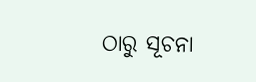ଠାରୁ ସୂଚନା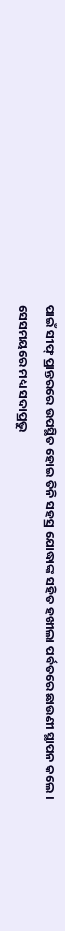ପାଇଁ ସୀଫ୍ ପ୍ରାନ୍ତରରେ ଉପସ୍ଥିତ ହୋଇ ତିନି ସହସ୍ର ଯୋଦ୍ଧାଙ୍କ ସହିତ ହଖୀଲା ପର୍ବତରେ ଛାଉଣୀ ସ୍ଥାପନ କଲେ । ସେସମୟରେ ମଧ୍ୟ ସଦାପ୍ରଭୁ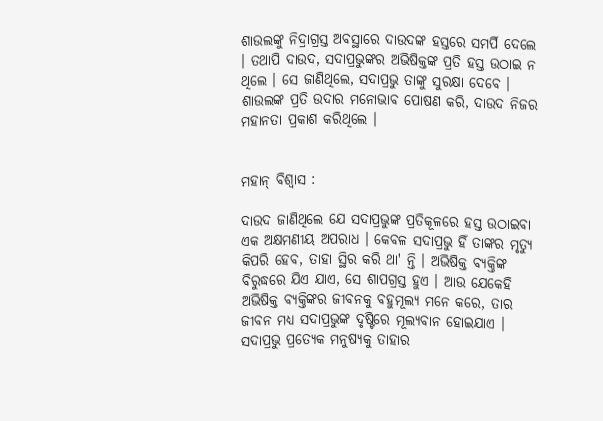ଶାଉଲଙ୍କୁ ନିଦ୍ରାଗ୍ରସ୍ତ ଅବସ୍ଥାରେ ଦାଉଦଙ୍କ ହସ୍ତରେ ସମର୍ପି ଦେଲେ । ତଥାପି ଦାଉଦ, ସଦାପ୍ରଭୁଙ୍କର ଅଭିଷିକ୍ତଙ୍କ ପ୍ରତି ହସ୍ତ ଉଠାଇ ନ ଥିଲେ । ସେ ଜାଣିଥିଲେ, ସଦାପ୍ରଭୁ ତାଙ୍କୁ ସୁରକ୍ଷା ଦେବେ । ଶାଉଲଙ୍କ ପ୍ରତି ଉଦାର ମନୋଭାବ ପୋଷଣ କରି, ଦାଉଦ ନିଜର ମହାନତା ପ୍ରକାଶ କରିଥିଲେ ।


ମହାନ୍ ବିଶ୍ଵାସ :

ଦାଉଦ ଜାଣିଥିଲେ ଯେ ସଦାପ୍ରଭୁଙ୍କ ପ୍ରତିକୂଳରେ ହସ୍ତ ଉଠାଇବା ଏକ ଅକ୍ଷମଣୀୟ ଅପରାଧ । କେବଳ ସଦାପ୍ରଭୁ ହିଁ ତାଙ୍କର ମୃତ୍ୟୁ କିପରି ହେବ, ତାହା ସ୍ଥିର କରି ଥା' ନ୍ତି । ଅଭିଷିକ୍ତ ବ୍ୟକ୍ତିଙ୍କ ବିରୁଦ୍ଧରେ ଯିଏ ଯାଏ, ସେ ଶାପଗ୍ରସ୍ତ ହୁଏ । ଆଉ ଯେକେହି ଅଭିଷିକ୍ତ ବ୍ୟକ୍ତିଙ୍କର ଜୀବନକୁ ବହୁମୂଲ୍ୟ ମନେ କରେ, ତାର ଜୀବନ ମଧ୍ୟ ସଦାପ୍ରଭୁଙ୍କ ଦୃଷ୍ଟିରେ ମୂଲ୍ୟବାନ ହୋଇଯାଏ । ସଦାପ୍ରଭୁ ପ୍ରତ୍ୟେକ ମନୁଷ୍ୟକୁ ତାହାର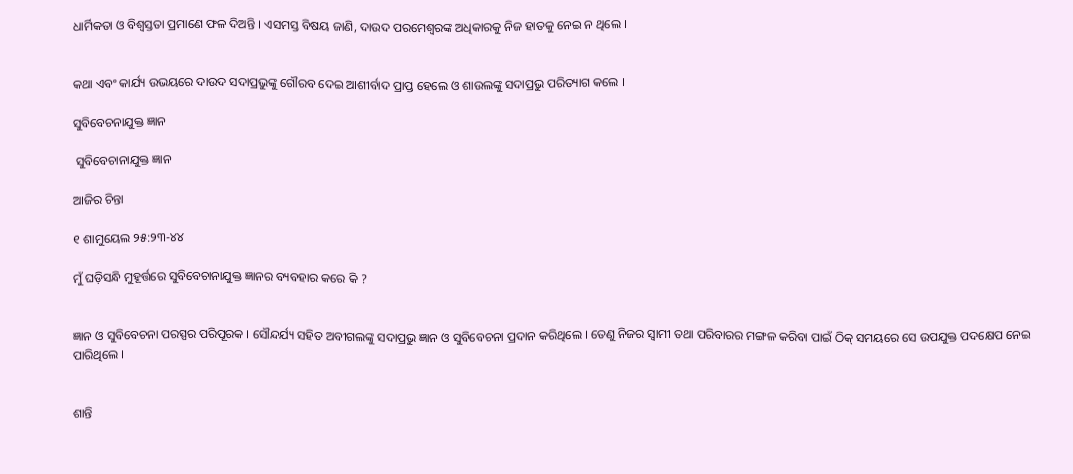ଧାର୍ମିକତା ଓ ବିଶ୍ଵସ୍ତତା ପ୍ରମାଣେ ଫଳ ଦିଅନ୍ତି । ଏସମସ୍ତ ବିଷୟ ଜାଣି, ଦାଉଦ ପରମେଶ୍ୱରଙ୍କ ଅଧିକାରକୁ ନିଜ ହାତକୁ ନେଇ ନ ଥିଲେ ।


କଥା ଏବଂ କାର୍ଯ୍ୟ ଉଭୟରେ ଦାଉଦ ସଦାପ୍ରଭୁଙ୍କୁ ଗୌରବ ଦେଇ ଆଶୀର୍ବାଦ ପ୍ରାପ୍ତ ହେଲେ ଓ ଶାଉଲଙ୍କୁ ସଦାପ୍ରଭୁ ପରିତ୍ୟାଗ କଲେ ।

ସୁବିବେଚନାଯୁକ୍ତ ଜ୍ଞାନ

 ସୁବିବେଚାନାଯୁକ୍ତ ଜ୍ଞାନ

ଆଜିର ଚିନ୍ତା

୧ ଶାମୁୟେଲ ୨୫:୨୩-୪୪

ମୁଁ ଘଡ଼ିସନ୍ଧି ମୁହୂର୍ତ୍ତରେ ସୁବିବେଚାନାଯୁକ୍ତ ଜ୍ଞାନର ବ୍ୟବହାର କରେ କି ?


ଜ୍ଞାନ ଓ ସୁବିବେଚନା ପରସ୍ପର ପରିପୂରକ । ସୌନ୍ଦର୍ଯ୍ୟ ସହିତ ଅବୀଗଲଙ୍କୁ ସଦାପ୍ରଭୁ ଜ୍ଞାନ ଓ ସୁବିବେଚନା ପ୍ରଦାନ କରିଥିଲେ । ତେଣୁ ନିଜର ସ୍ବାମୀ ତଥା ପରିବାରର ମଙ୍ଗଳ କରିବା ପାଇଁ ଠିକ୍ ସମୟରେ ସେ ଉପଯୁକ୍ତ ପଦକ୍ଷେପ ନେଇ ପାରିଥିଲେ ।


ଶାନ୍ତି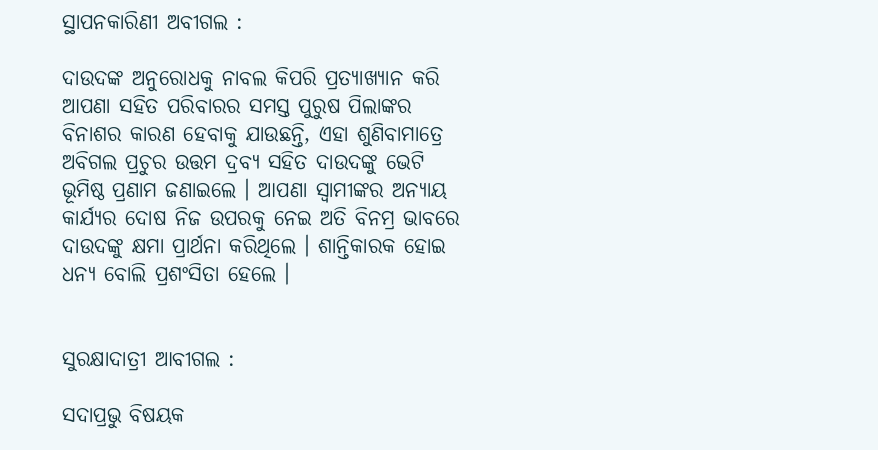ସ୍ଥାପନକାରିଣୀ ଅବୀଗଲ :

ଦାଉଦଙ୍କ ଅନୁରୋଧକୁ ନାବଲ କିପରି ପ୍ରତ୍ୟାଖ୍ୟାନ କରି ଆପଣା ସହିତ ପରିବାରର ସମସ୍ତ ପୁରୁଷ ପିଲାଙ୍କର ବିନାଶର କାରଣ ହେବାକୁ ଯାଉଛନ୍ତି, ଏହା ଶୁଣିବାମାତ୍ରେ ଅବିଗଲ ପ୍ରଚୁର ଉତ୍ତମ ଦ୍ରବ୍ୟ ସହିତ ଦାଉଦଙ୍କୁ ଭେଟି ଭୂମିଷ୍ଠ ପ୍ରଣାମ ଜଣାଇଲେ । ଆପଣା ସ୍ବାମୀଙ୍କର ଅନ୍ୟାୟ କାର୍ଯ୍ୟର ଦୋଷ ନିଜ ଉପରକୁ ନେଇ ଅତି ବିନମ୍ର ଭାବରେ ଦାଉଦଙ୍କୁ କ୍ଷମା ପ୍ରାର୍ଥନା କରିଥିଲେ । ଶାନ୍ତିକାରକ ହୋଇ ଧନ୍ୟ ବୋଲି ପ୍ରଶଂସିତା ହେଲେ ।


ସୁରକ୍ଷାଦାତ୍ରୀ ଆବୀଗଲ :

ସଦାପ୍ରଭୁ ବିଷୟକ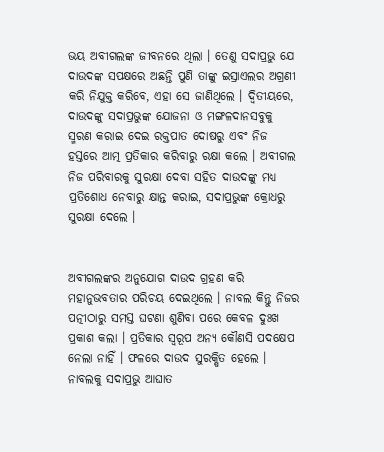ଭୟ ଅବୀଗଲଙ୍କ ଜୀବନରେ ଥିଲା । ତେଣୁ ସଦାପ୍ରଭୁ ଯେ ଦାଉଦଙ୍କ ସପକ୍ଷରେ ଅଛନ୍ତି ପୁଣି ତାଙ୍କୁ ଇସ୍ରାଏଲର ଅଗ୍ରଣୀ କରି ନିଯୁକ୍ତ କରିବେ, ଏହା ସେ ଜାଣିଥିଲେ । ଦ୍ଵିତୀୟରେ, ଦାଉଦଙ୍କୁ ସଦାପ୍ରଭୁଙ୍କ ଯୋଜନା ଓ ମଙ୍ଗଳଦାନସବୁକୁ ସ୍ମରଣ କରାଇ ଦେଇ ରକ୍ତପାତ ଦୋଷରୁ ଏବଂ ନିଜ ହସ୍ତରେ ଆତ୍ମ ପ୍ରତିକାର କରିବାରୁ ରକ୍ଷା କଲେ । ଅବୀଗଲ ନିଜ ପରିବାରକୁ ସୁରକ୍ଷା ଦେବା ସହିତ ଦାଉଦଙ୍କୁ ମଧ୍ୟ ପ୍ରତିଶୋଧ ନେବାରୁ କ୍ଷାନ୍ତ କରାଇ, ସଦାପ୍ରଭୁଙ୍କ କ୍ରୋଧରୁ ସୁରକ୍ଷା ଦେଲେ ।


ଅବୀଗଲଙ୍କର ଅନୁଯୋଗ ଦାଉଦ ଗ୍ରହଣ କରି ମହାନୁଭବତାର ପରିଚୟ ଦେଇଥିଲେ । ନାବଲ କିନ୍ତୁ ନିଜର ପତ୍ନୀଠାରୁ ସମସ୍ତ ଘଟଣା ଶୁଣିବା ପରେ କେବଳ ଦୁଃଖ ପ୍ରକାଶ କଲା । ପ୍ରତିକାର ସ୍ୱରୂପ ଅନ୍ୟ କୌଣସି ପଦକ୍ଷେପ ନେଲା ନାହିଁ । ଫଳରେ ଦାଉଦ ସୁରକ୍ଷିତ ହେଲେ । ନାବଲକୁ ସଦାପ୍ରଭୁ ଆଘାତ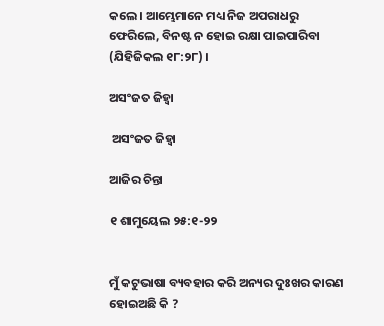କଲେ । ଆମ୍ଭେମାନେ ମଧ୍ୟ ନିଜ ଅପରାଧରୁ ଫେରିଲେ, ବିନଷ୍ଟ ନ ହୋଇ ରକ୍ଷା ପାଇପାରିବା (ଯିହିଜିକଲ ୧୮:୨୮) ।

ଅସଂଜତ ଜିହ୍ୱା

 ଅସଂଜତ ଜିହ୍ୱା

ଆଜିର ଚିନ୍ତା

୧ ଶାମୁୟେଲ ୨୫:୧-୨୨


ମୁଁ କଟୁଭାଷା ବ୍ୟବହାର କରି ଅନ୍ୟର ଦୁଃଖର କାରଣ ହୋଇଅଛି କି ?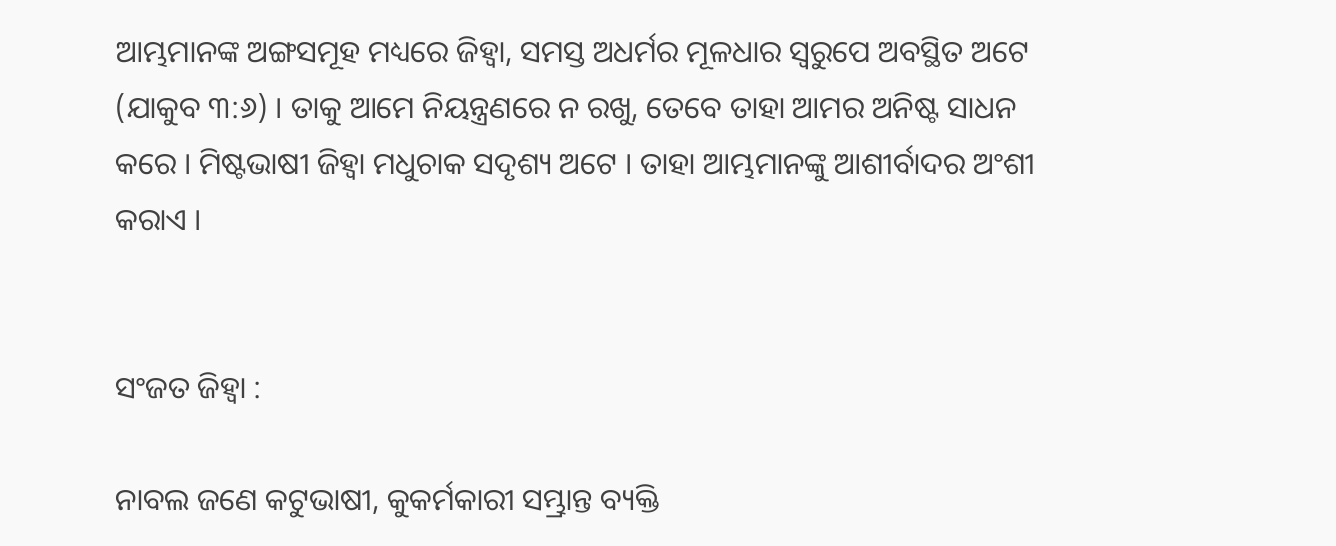ଆମ୍ଭମାନଙ୍କ ଅଙ୍ଗସମୂହ ମଧ୍ୟରେ ଜିହ୍ୱା, ସମସ୍ତ ଅଧର୍ମର ମୂଳଧାର ସ୍ୱରୁପେ ଅବସ୍ଥିତ ଅଟେ (ଯାକୁବ ୩:୬) । ତାକୁ ଆମେ ନିୟନ୍ତ୍ରଣରେ ନ ରଖୁ, ତେବେ ତାହା ଆମର ଅନିଷ୍ଟ ସାଧନ କରେ । ମିଷ୍ଟଭାଷୀ ଜିହ୍ୱା ମଧୁଚାକ ସଦୃଶ୍ୟ ଅଟେ । ତାହା ଆମ୍ଭମାନଙ୍କୁ ଆଶୀର୍ବାଦର ଅଂଶୀ କରାଏ ।


ସଂଜତ ଜିହ୍ୱା :

ନାବଲ ଜଣେ କଟୁଭାଷୀ, କୁକର୍ମକାରୀ ସମ୍ଭ୍ରାନ୍ତ ବ୍ୟକ୍ତି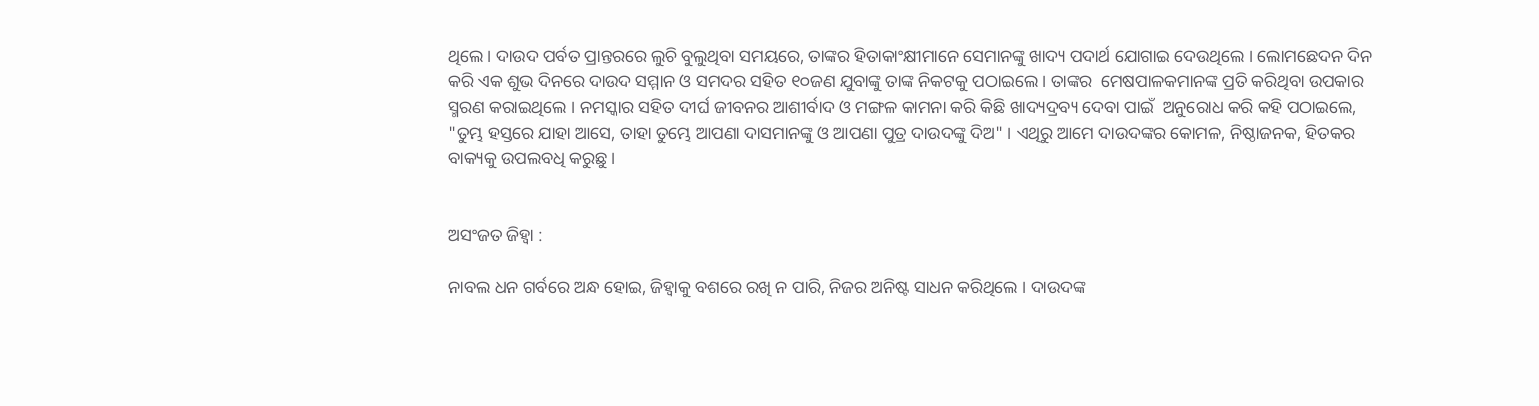ଥିଲେ । ଦାଉଦ ପର୍ବତ ପ୍ରାନ୍ତରରେ ଲୁଚି ବୁଲୁଥିବା ସମୟରେ, ତାଙ୍କର ହିତାକାଂକ୍ଷୀମାନେ ସେମାନଙ୍କୁ ଖାଦ୍ୟ ପଦାର୍ଥ ଯୋଗାଇ ଦେଉଥିଲେ । ଲୋମଛେଦନ ଦିନ କରି ଏକ ଶୁଭ ଦିନରେ ଦାଉଦ ସମ୍ମାନ ଓ ସମଦର ସହିତ ୧୦ଜଣ ଯୁବାଙ୍କୁ ତାଙ୍କ ନିକଟକୁ ପଠାଇଲେ । ତାଙ୍କର  ମେଷପାଳକମାନଙ୍କ ପ୍ରତି କରିଥିବା ଉପକାର ସ୍ମରଣ କରାଇଥିଲେ । ନମସ୍କାର ସହିତ ଦୀର୍ଘ ଜୀବନର ଆଶୀର୍ବାଦ ଓ ମଙ୍ଗଳ କାମନା କରି କିଛି ଖାଦ୍ୟଦ୍ରବ୍ୟ ଦେବା ପାଇଁ  ଅନୁରୋଧ କରି କହି ପଠାଇଲେ, "ତୁମ୍ଭ ହସ୍ତରେ ଯାହା ଆସେ, ତାହା ତୁମ୍ଭେ ଆପଣା ଦାସମାନଙ୍କୁ ଓ ଆପଣା ପୁତ୍ର ଦାଉଦଙ୍କୁ ଦିଅ" । ଏଥିରୁ ଆମେ ଦାଉଦଙ୍କର କୋମଳ, ନିଷ୍ଠାଜନକ, ହିତକର ବାକ୍ୟକୁ ଉପଲବଧି କରୁଛୁ ।


ଅସଂଜତ ଜିହ୍ୱା :

ନାବଲ ଧନ ଗର୍ବରେ ଅନ୍ଧ ହୋଇ, ଜିହ୍ୱାକୁ ବଶରେ ରଖି ନ ପାରି, ନିଜର ଅନିଷ୍ଟ ସାଧନ କରିଥିଲେ । ଦାଉଦଙ୍କ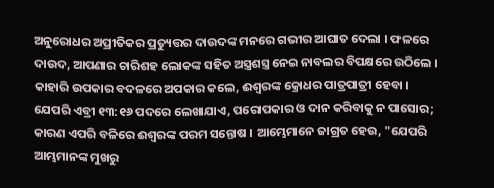ଅନୁରୋଧର ଅପ୍ରୀତିକର ପ୍ରତ୍ୟୁତ୍ତର ଦାଉଦଙ୍କ ମନରେ ଗଭୀର ଆଘାତ ଦେଲା । ଫଳରେ ଦାଉଦ, ଆପଣାର ଚାରିଶହ ଲୋକଙ୍କ ସହିତ ଅସ୍ତ୍ରଶସ୍ତ୍ର ନେଇ ନାବଲର ବିପକ୍ଷରେ ଉଠିଲେ । କାହାରି ଉପକାର ବଦଳରେ ଅପକାର କଲେ, ଈଶ୍ୱରଙ୍କ କ୍ରୋଧର ପାତ୍ରପାତ୍ରୀ ହେବା । ଯେପରି ଏବ୍ରୀ ୧୩:୧୬ ପଦରେ ଲେଖାଯାଏ, ପରୋପକାର ଓ ଦାନ କରିବାକୁ ନ ପାସୋର; କାରଣ ଏପରି ବଳିରେ ଈଶ୍ୱରଙ୍କ ପରମ ସନ୍ତୋଷ । ଆମ୍ଭେମାନେ ଜାଗ୍ରତ ହେଉ, "ଯେପରି  ଆମ୍ଭମାନଙ୍କ ମୁଖରୁ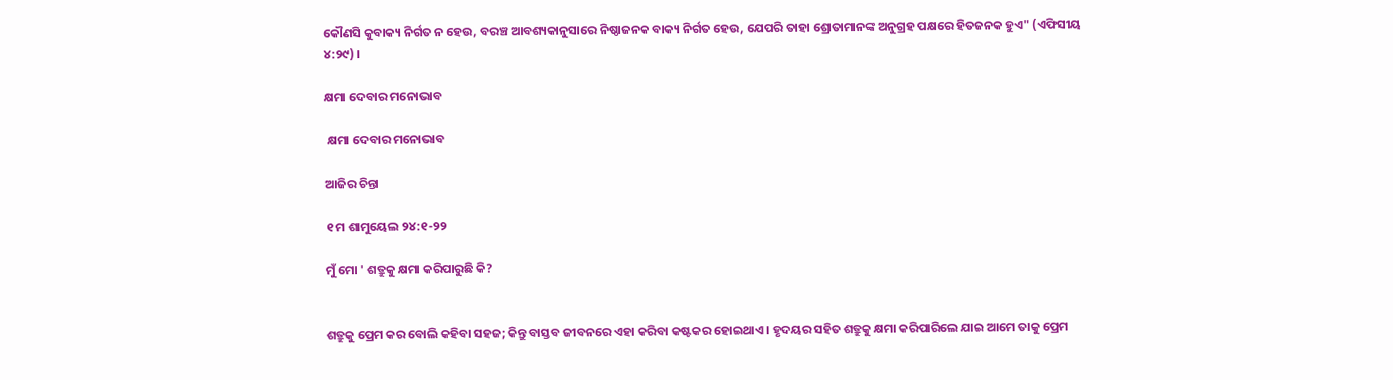କୌଣସି କୁବାକ୍ୟ ନିର୍ଗତ ନ ହେଉ, ବରଞ୍ଚ ଆବଶ୍ୟକାନୁସାରେ ନିଷ୍ଠାଜନକ ବାକ୍ୟ ନିର୍ଗତ ହେଉ, ଯେପରି ତାହା ଶ୍ରୋତାମାନଙ୍କ ଅନୁଗ୍ରହ ପକ୍ଷରେ ହିତଜନକ ହୁଏ" (ଏଫିସୀୟ ୪:୨୯) ।

କ୍ଷମା ଦେବାର ମନୋଭାବ

 କ୍ଷମା ଦେବାର ମନୋଭାବ

ଆଜିର ଚିନ୍ତା

୧ ମ ଶାମୁୟେଲ ୨୪:୧-୨୨

ମୁଁ ମୋ ' ଶତ୍ରୁକୁ କ୍ଷମା କରିପାରୁଛି କି?


ଶତ୍ରୁକୁ ପ୍ରେମ କର ବୋଲି କହିବା ସହଜ; କିନ୍ତୁ ବାସ୍ତବ ଜୀବନରେ ଏହା କରିବା କଷ୍ଟକର ହୋଇଥାଏ । ହୃଦୟର ସହିତ ଶତ୍ରୁକୁ କ୍ଷମା କରିପାରିଲେ ଯାଇ ଆମେ ତାକୁ ପ୍ରେମ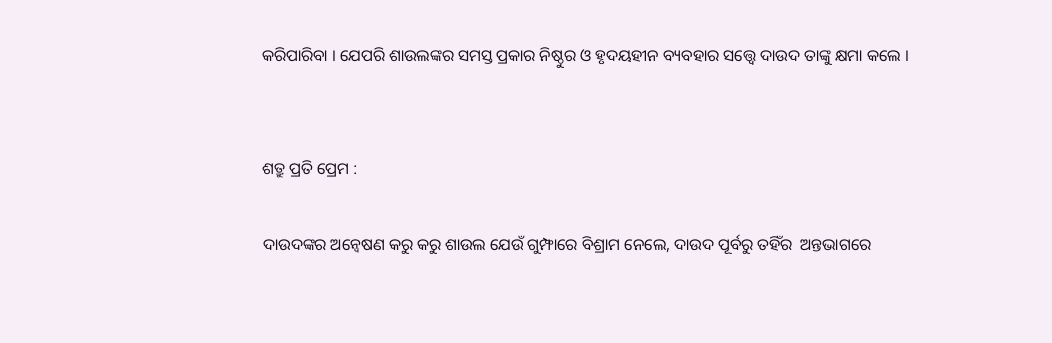କରିପାରିବା । ଯେପରି ଶାଉଲଙ୍କର ସମସ୍ତ ପ୍ରକାର ନିଷ୍ଠୁର ଓ ହୃଦୟହୀନ ବ୍ୟବହାର ସତ୍ତ୍ୱେ ଦାଉଦ ତାଙ୍କୁ କ୍ଷମା କଲେ ।


ଶତ୍ରୁ ପ୍ରତି ପ୍ରେମ :

ଦାଉଦଙ୍କର ଅନ୍ଵେଷଣ କରୁ କରୁ ଶାଉଲ ଯେଉଁ ଗୁମ୍ଫାରେ ବିଶ୍ରାମ ନେଲେ, ଦାଉଦ ପୂର୍ବରୁ ତହିଁର  ଅନ୍ତଭାଗରେ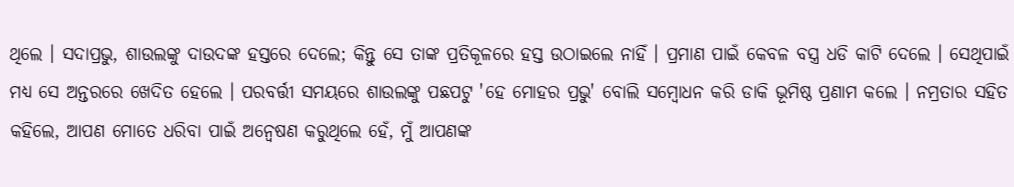ଥିଲେ । ସଦାପ୍ରଭୁ, ଶାଉଲଙ୍କୁ ଦାଉଦଙ୍କ ହସ୍ତରେ ଦେଲେ; କିନ୍ତୁ ସେ ତାଙ୍କ ପ୍ରତିକୂଳରେ ହସ୍ତ ଉଠାଇଲେ ନାହିଁ । ପ୍ରମାଣ ପାଇଁ କେବଳ ବସ୍ତ୍ର ଧଡି କାଟି ଦେଲେ । ସେଥିପାଇଁ ମଧ୍ୟ ସେ ଅନ୍ତରରେ ଖେଦିତ ହେଲେ । ପରବର୍ତ୍ତୀ ସମୟରେ ଶାଉଲଙ୍କୁ ପଛପଟୁ 'ହେ ମୋହର ପ୍ରଭୁ' ବୋଲି ସମ୍ବୋଧନ କରି ଡାକି ଭୂମିଷ୍ଠ ପ୍ରଣାମ କଲେ । ନମ୍ରତାର ସହିତ କହିଲେ, ଆପଣ ମୋତେ ଧରିବା ପାଇଁ ଅନ୍ଵେଷଣ କରୁଥିଲେ ହେଁ, ମୁଁ ଆପଣଙ୍କ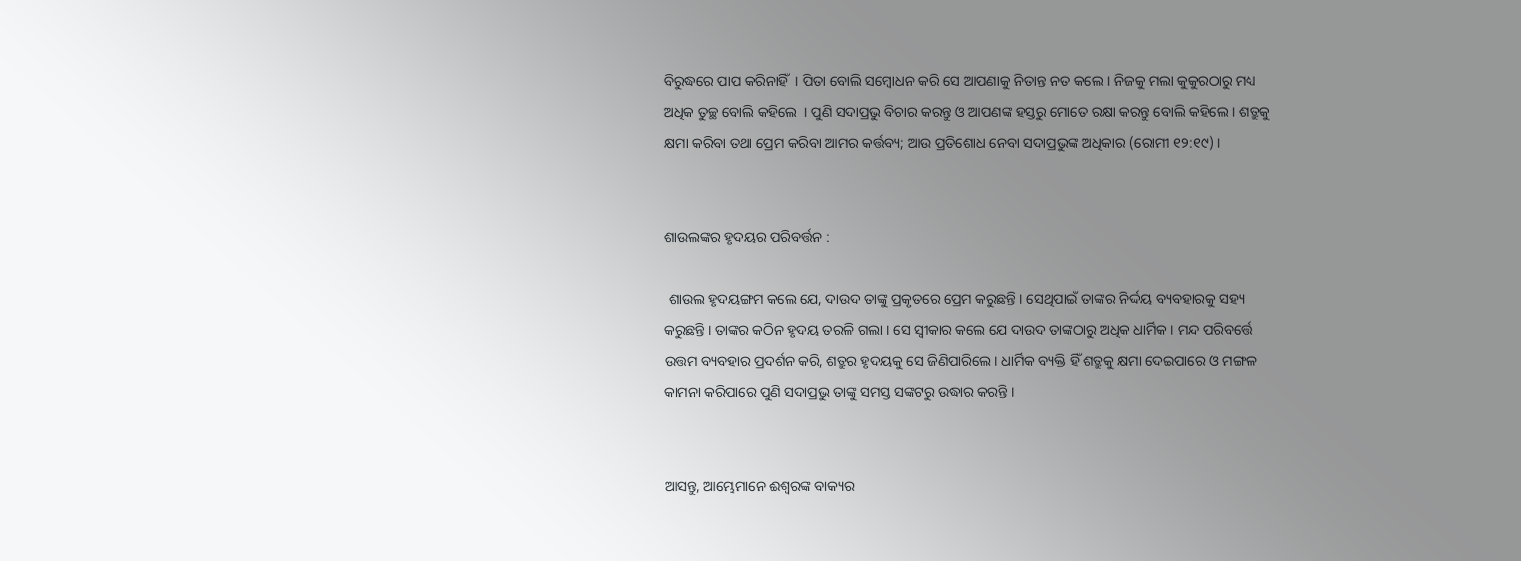ବିରୁଦ୍ଧରେ ପାପ କରିନାହିଁ  । ପିତା ବୋଲି ସମ୍ବୋଧନ କରି ସେ ଆପଣାକୁ ନିତାନ୍ତ ନତ କଲେ । ନିଜକୁ ମଲା କୁକୁରଠାରୁ ମଧ୍ୟ ଅଧିକ ତୁଚ୍ଛ ବୋଲି କହିଲେ  । ପୁଣି ସଦାପ୍ରଭୁ ବିଚାର କରନ୍ତୁ ଓ ଆପଣଙ୍କ ହସ୍ତରୁ ମୋତେ ରକ୍ଷା କରନ୍ତୁ ବୋଲି କହିଲେ । ଶତ୍ରୁକୁ କ୍ଷମା କରିବା ତଥା ପ୍ରେମ କରିବା ଆମର କର୍ତ୍ତବ୍ୟ; ଆଉ ପ୍ରତିଶୋଧ ନେବା ସଦାପ୍ରଭୁଙ୍କ ଅଧିକାର (ରୋମୀ ୧୨:୧୯) ।


ଶାଉଲଙ୍କର ହୃଦୟର ପରିବର୍ତ୍ତନ :

 ଶାଉଲ ହୃଦୟଙ୍ଗମ କଲେ ଯେ, ଦାଉଦ ତାଙ୍କୁ ପ୍ରକୃତରେ ପ୍ରେମ କରୁଛନ୍ତି । ସେଥିପାଇଁ ତାଙ୍କର ନିର୍ଦ୍ଦୟ ବ୍ୟବହାରକୁ ସହ୍ୟ କରୁଛନ୍ତି । ତାଙ୍କର କଠିନ ହୃଦୟ ତରଳି ଗଲା । ସେ ସ୍ଵୀକାର କଲେ ଯେ ଦାଉଦ ତାଙ୍କଠାରୁ ଅଧିକ ଧାର୍ମିକ । ମନ୍ଦ ପରିବର୍ତ୍ତେ ଉତ୍ତମ ବ୍ୟବହାର ପ୍ରଦର୍ଶନ କରି, ଶତ୍ରୁର ହୃଦୟକୁ ସେ ଜିଣିପାରିଲେ । ଧାର୍ମିକ ବ୍ୟକ୍ତି ହିଁ ଶତ୍ରୁକୁ କ୍ଷମା ଦେଇପାରେ ଓ ମଙ୍ଗଳ କାମନା କରିପାରେ ପୁଣି ସଦାପ୍ରଭୁ ତାଙ୍କୁ ସମସ୍ତ ସଙ୍କଟରୁ ଉଦ୍ଧାର କରନ୍ତି ।


ଆସନ୍ତୁ, ଆମ୍ଭେମାନେ ଈଶ୍ୱରଙ୍କ ବାକ୍ୟର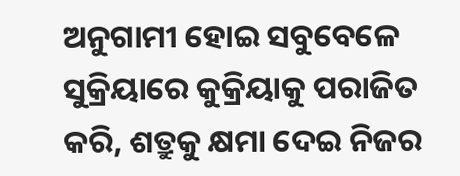ଅନୁଗାମୀ ହୋଇ ସବୁବେଳେ ସୁକ୍ରିୟାରେ କୁକ୍ରିୟାକୁ ପରାଜିତ କରି, ଶତ୍ରୁକୁ କ୍ଷମା ଦେଇ ନିଜର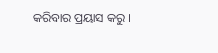କରିବାର ପ୍ରୟାସ କରୁ ।